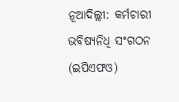ନୂଆଦିଲ୍ଲୀ: କର୍ମଚାରୀ ଭବିଷ୍ୟନିଧି ସଂଗଠନ (ଇପିଏଫଓ)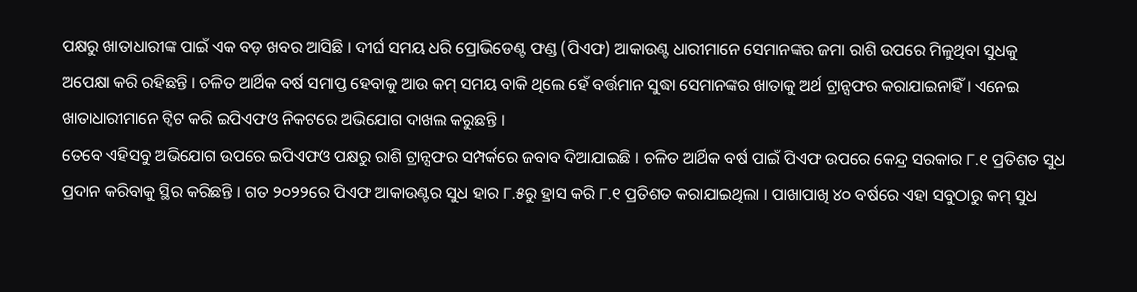ପକ୍ଷରୁ ଖାତାଧାରୀଙ୍କ ପାଇଁ ଏକ ବଡ଼ ଖବର ଆସିଛି । ଦୀର୍ଘ ସମୟ ଧରି ପ୍ରୋଭିଡେଣ୍ଟ ଫଣ୍ଡ (ପିଏଫ) ଆକାଉଣ୍ଟ ଧାରୀମାନେ ସେମାନଙ୍କର ଜମା ରାଶି ଉପରେ ମିଳୁଥିବା ସୁଧକୁ ଅପେକ୍ଷା କରି ରହିଛନ୍ତି । ଚଳିତ ଆର୍ଥିକ ବର୍ଷ ସମାପ୍ତ ହେବାକୁ ଆଉ କମ୍ ସମୟ ବାକି ଥିଲେ ହେଁ ବର୍ତ୍ତମାନ ସୁଦ୍ଧା ସେମାନଙ୍କର ଖାତାକୁ ଅର୍ଥ ଟ୍ରାନ୍ସଫର କରାଯାଇନାହିଁ । ଏନେଇ ଖାତାଧାରୀମାନେ ଟ୍ୱିଟ କରି ଇପିଏଫଓ ନିକଟରେ ଅଭିଯୋଗ ଦାଖଲ କରୁଛନ୍ତି ।
ତେବେ ଏହିସବୁ ଅଭିଯୋଗ ଉପରେ ଇପିଏଫଓ ପକ୍ଷରୁ ରାଶି ଟ୍ରାନ୍ସଫର ସମ୍ପର୍କରେ ଜବାବ ଦିଆଯାଇଛି । ଚଳିତ ଆର୍ଥିକ ବର୍ଷ ପାଇଁ ପିଏଫ ଉପରେ କେନ୍ଦ୍ର ସରକାର ୮.୧ ପ୍ରତିଶତ ସୁଧ ପ୍ରଦାନ କରିବାକୁ ସ୍ଥିର କରିଛନ୍ତି । ଗତ ୨୦୨୨ରେ ପିଏଫ ଆକାଉଣ୍ଟର ସୁଧ ହାର ୮.୫ରୁ ହ୍ରାସ କରି ୮.୧ ପ୍ରତିଶତ କରାଯାଇଥିଲା । ପାଖାପାଖି ୪୦ ବର୍ଷରେ ଏହା ସବୁଠାରୁ କମ୍ ସୁଧ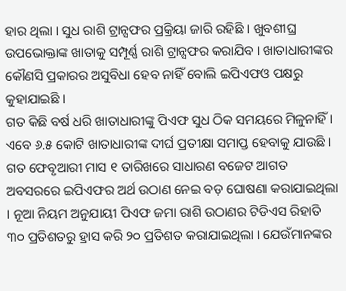ହାର ଥିଲା । ସୁଧ ରାଶି ଟ୍ରାନ୍ସଫର ପ୍ରକ୍ରିୟା ଜାରି ରହିଛି । ଖୁବଶୀଘ୍ର ଉପଭୋକ୍ତାଙ୍କ ଖାତାକୁ ସମ୍ପୂର୍ଣ୍ଣ ରାଶି ଟ୍ରାନ୍ସଫର କରାଯିବ । ଖାତାଧାରୀଙ୍କର କୌଣସି ପ୍ରକାରର ଅସୁବିଧା ହେବ ନାହିଁ ବୋଲି ଇପିଏଫଓ ପକ୍ଷରୁ କୁହାଯାଇଛି ।
ଗତ କିଛି ବର୍ଷ ଧରି ଖାତାଧାରୀଙ୍କୁ ପିଏଫ ସୁଧ ଠିକ ସମୟରେ ମିଳୁନାହିଁ । ଏବେ ୬.୫ କୋଟି ଖାତାଧାରୀଙ୍କ ଦୀର୍ଘ ପ୍ରତୀକ୍ଷା ସମାପ୍ତ ହେବାକୁ ଯାଉଛି । ଗତ ଫେବୃଆରୀ ମାସ ୧ ତାରିଖରେ ସାଧାରଣ ବଜେଟ ଆଗତ ଅବସରରେ ଇପିଏଫର ଅର୍ଥ ଉଠାଣ ନେଇ ବଡ଼ ଘୋଷଣା କରାଯାଇଥିଲା । ନୂଆ ନିୟମ ଅନୁଯାୟୀ ପିଏଫ ଜମା ରାଶି ଉଠାଣର ଟିଡିଏସ ରିହାତି ୩୦ ପ୍ରତିଶତରୁ ହ୍ରାସ କରି ୨୦ ପ୍ରତିଶତ କରାଯାଇଥିଲା । ଯେଉଁମାନଙ୍କର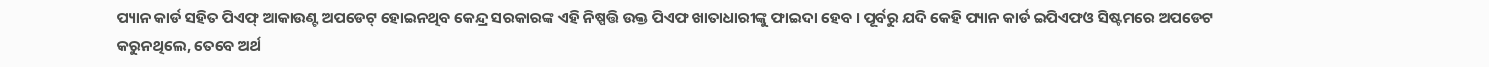ପ୍ୟାନ କାର୍ଡ ସହିତ ପିଏଫ୍ ଆକାଉଣ୍ଟ ଅପଡେଟ୍ ହୋଇନଥିବ କେନ୍ଦ୍ର ସରକାରଙ୍କ ଏହି ନିଷ୍ପତ୍ତି ଉକ୍ତ ପିଏଫ ଖାତାଧାରୀଙ୍କୁ ଫାଇଦା ହେବ । ପୂର୍ବରୁ ଯଦି କେହି ପ୍ୟାନ କାର୍ଡ ଇପିଏଫଓ ସିଷ୍ଟମରେ ଅପଡେଟ କରୁନଥିଲେ, ତେବେ ଅର୍ଥ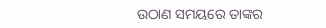ଉଠାଣ ସମୟରେ ତାଙ୍କର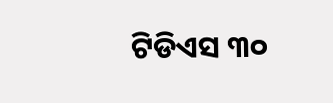ଟିଡିଏସ ୩୦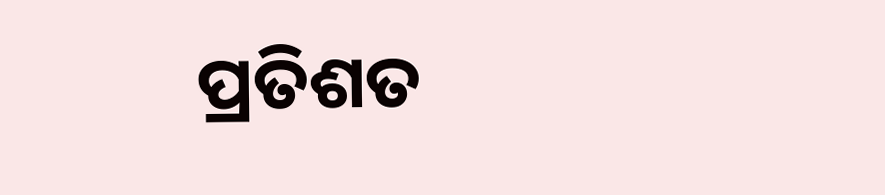ପ୍ରତିଶତ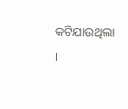କଟିଯାଉଥିଲା ।